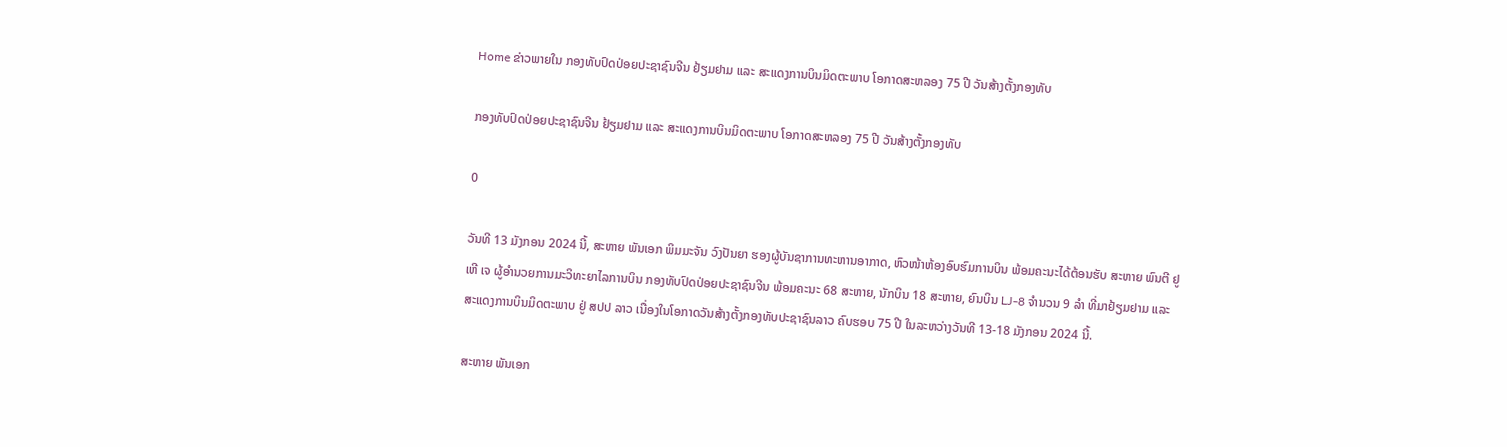Home ຂ່າວພາຍໃນ ກອງທັບປົດປ່ອຍປະຊາຊົນຈີນ ຢ້ຽມຢາມ ແລະ ສະແດງການບິນມິດຕະພາບ ໂອກາດສະຫລອງ 75 ປີ ວັນສ້າງຕັ້ງກອງທັບ

ກອງທັບປົດປ່ອຍປະຊາຊົນຈີນ ຢ້ຽມຢາມ ແລະ ສະແດງການບິນມິດຕະພາບ ໂອກາດສະຫລອງ 75 ປີ ວັນສ້າງຕັ້ງກອງທັບ

0

ວັນທີ 13 ມັງກອນ 2024 ນີ້, ສະຫາຍ ພັນເອກ ພິມມະຈັນ ວົງປັນຍາ ຮອງຜູ້ບັນຊາການທະຫານອາກາດ, ຫົວໜ້າຫ້ອງອົບຮົມການບິນ ພ້ອມຄະນະໄດ້ຕ້ອນຮັບ ສະຫາຍ ພົນຕີ ຢູ ເຫີ ເຈ ຜູ້ອຳນວຍການມະວິທະຍາໄລການບິນ ກອງທັບປົດປ່ອຍປະຊາຊົນຈີນ ພ້ອມຄະນະ 68 ສະຫາຍ, ນັກບິນ 18 ສະຫາຍ, ຍົນບິນ LJ-8 ຈໍານວນ 9 ລໍາ ທີ່ມາຢ້ຽມຢາມ ແລະ ສະແດງການບິນມິດຕະພາບ ຢູ່ ສປປ ລາວ ເນື່ອງໃນໂອກາດວັນສ້າງຕັ້ງກອງທັບປະຊາຊົນລາວ ຄົບຮອບ 75 ປີ ໃນລະຫວ່າງວັນທີ 13-18 ມັງກອນ 2024 ນີ້.

ສະຫາຍ ພັນເອກ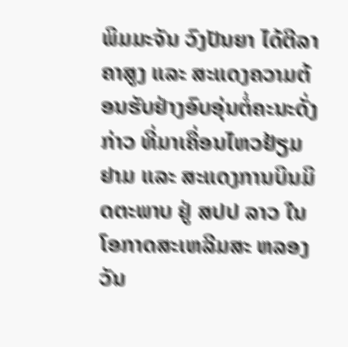ພິມມະຈັນ ວົງປັນຍາ ໄດ້ຕີລາຄາສູງ ແລະ ສະແດງຄວາມຕ້ອນຮັບຢ່າງອົບອຸ່ນຕໍ່ຄະນະດັ່ງກ່າວ ທີ່ມາເຄື່ອນໄຫວຢ້ຽມຢາມ ແລະ ສະແດງການບິນມິດຕະພາບ ຢູ່ ສປປ ລາວ ໃນໂອກາດສະເຫລີມສະ ຫລອງ ວັນ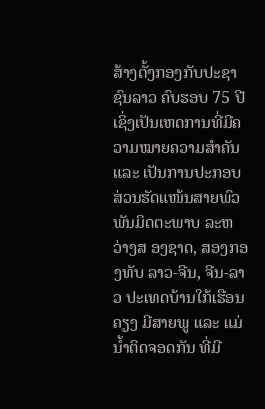ສ້າງຕັ້ງກອງກັບປະຊາຊົນລາວ ຄົບຮອບ 75 ປີ ເຊິ່ງເປັນເຫດການທີ່ມີຄວາມໝາຍຄວາມສຳຄັນ ແລະ ເປັນການປະກອບສ່ວນຮັດແໜ້ນສາຍພົວພັນມິດຕະພາບ ລະຫວ່າງສ ອງຊາດ, ສອງກອງທັບ ລາວ-ຈີນ, ຈີນ-ລາວ ປະເທດບ້ານໃກ້ເຮືອນຄຽງ ມີສາຍພູ ແລະ ແມ່ນໍ້າຕິດຈອດກັນ ທີ່ມີ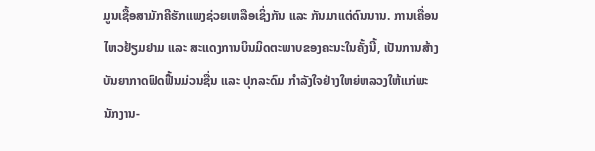ມູນເຊື້ອສາມັກຄີຮັກແພງຊ່ວຍເຫລືອເຊິ່ງກັນ ແລະ ກັນມາແຕ່ດົນນານ. ການເຄື່ອນໄຫວຢ້ຽມຢາມ ແລະ ສະແດງການບິນມິດຕະພາບຂອງຄະນະໃນຄັ້ງນີ້, ເປັນການສ້າງບັນຍາກາດຟົດຟື້ນມ່ວນຊື່ນ ແລະ ປຸກລະດົມ ກຳລັງໃຈຢ່າງໃຫຍ່ຫລວງໃຫ້ແກ່ພະນັກງານ-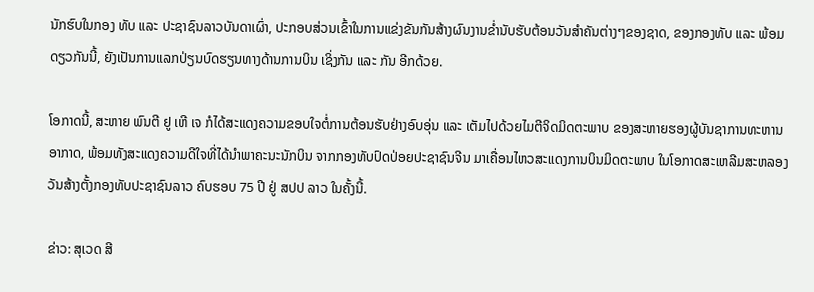ນັກຮົບໃນກອງ ທັບ ແລະ ປະຊາຊົນລາວບັນດາເຜົ່າ, ປະກອບສ່ວນເຂົ້າໃນການແຂ່ງຂັນກັນສ້າງຜົນງານຂໍ່ານັບຮັບຕ້ອນວັນສຳຄັນຕ່າງໆຂອງຊາດ, ຂອງກອງທັບ ແລະ ພ້ອມດຽວກັນນີ້, ຍັງເປັນການແລກປ່ຽນບົດຮຽນທາງດ້ານການບິນ ເຊິ່ງກັນ ແລະ ກັນ ອີກດ້ວຍ.

ໂອກາດນີ້, ສະຫາຍ ພົນຕີ ຢູ ເຫີ ເຈ ກໍໄດ້ສະແດງຄວາມຂອບໃຈຕໍ່ການຕ້ອນຮັບຢ່າງອົບອຸ່ນ ແລະ ເຕັມໄປດ້ວຍໄມຕີຈິດມິດຕະພາບ ຂອງສະຫາຍຮອງຜູ້ບັນຊາການທະຫານອາກາດ, ພ້ອມທັງສະແດງຄວາມດີໃຈທີ່ໄດ້ນຳພາຄະນະນັກບິນ ຈາກກອງທັບປົດປ່ອຍປະຊາຊົນຈີນ ມາເຄື່ອນໄຫວສະແດງການບິນມິດຕະພາບ ໃນໂອກາດສະເຫລີມສະຫລອງວັນສ້າງຕັ້ງກອງທັບປະຊາຊົນລາວ ຄົບຮອບ 75 ປີ ຢູ່ ສປປ ລາວ ໃນຄັ້ງນີ້.

ຂ່າວ: ສຸເວດ ສີ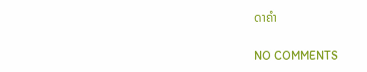ດາຄໍາ

NO COMMENTS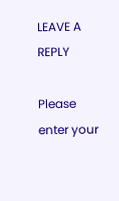LEAVE A REPLY

Please enter your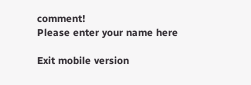comment!
Please enter your name here

Exit mobile version